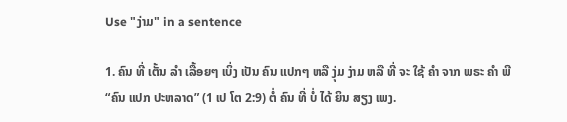Use "ງ່າມ" in a sentence

1. ຄົນ ທີ່ ເຕັ້ນ ລໍາ ເລື້ອຍໆ ເບິ່ງ ເປັນ ຄົນ ແປກໆ ຫລື ງຸ່ມ ງ່າມ ຫລື ທີ່ ຈະ ໃຊ້ ຄໍາ ຈາກ ພຣະ ຄໍາ ພີ “ຄົນ ແປກ ປະຫລາດ” (1 ເປ ໂຕ 2:9) ຕໍ່ ຄົນ ທີ່ ບໍ່ ໄດ້ ຍິນ ສຽງ ເພງ.